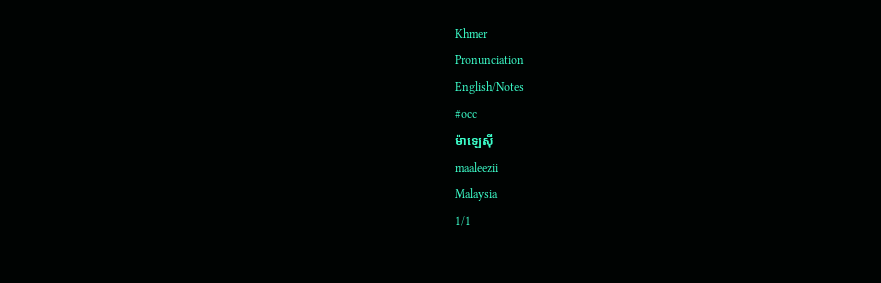Khmer
Pronunciation
English/Notes
#occ
ម៉ាឡេស៊ី
maaleezii
Malaysia
1/1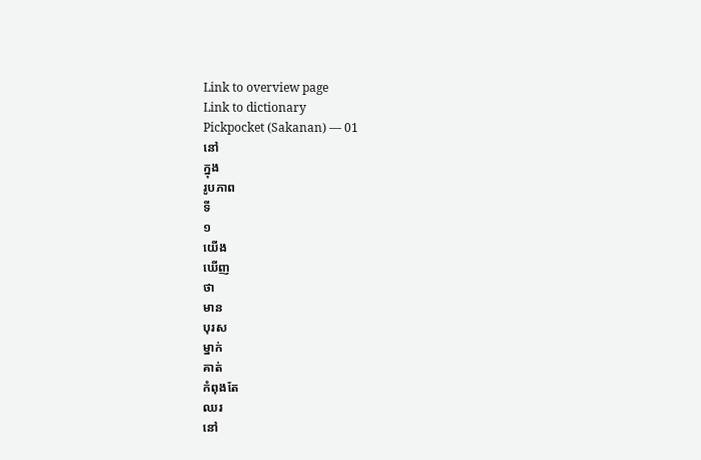Link to overview page
Link to dictionary
Pickpocket (Sakanan) — 01
នៅ
ក្នុង
រូបភាព
ទី
១
យើង
ឃើញ
ថា
មាន
បុរស
ម្នាក់
គាត់
កំពុងតែ
ឈរ
នៅ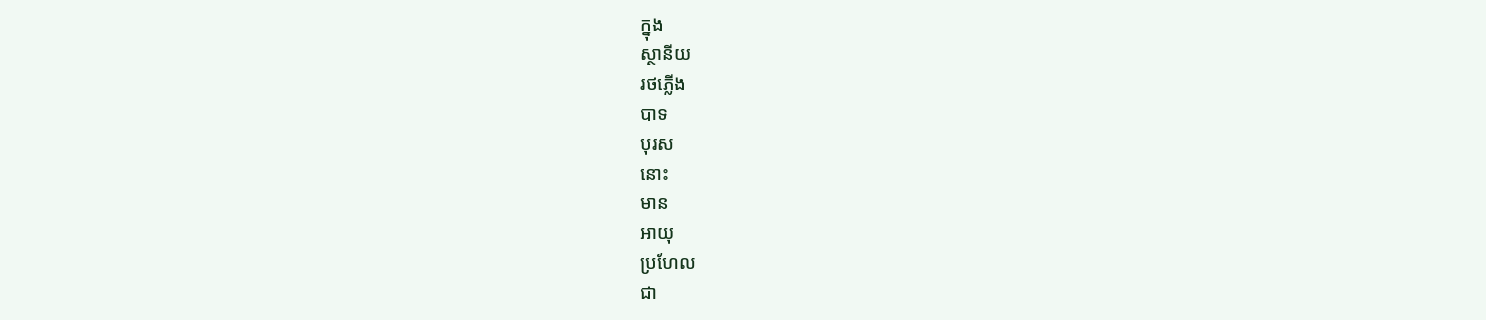ក្នុង
ស្ថានីយ
រថភ្លើង
បាទ
បុរស
នោះ
មាន
អាយុ
ប្រហែល
ជា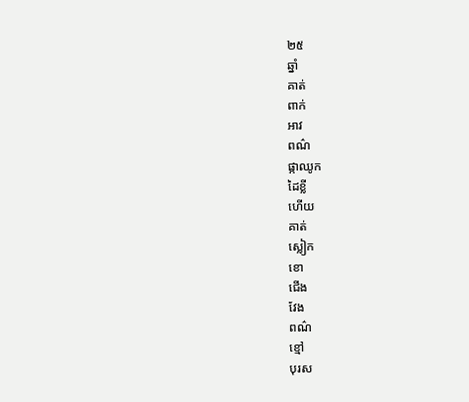២៥
ឆ្នាំ
គាត់
ពាក់
អាវ
ពណ៌
ផ្កាឈូក
ដៃខ្លី
ហើយ
គាត់
ស្លៀក
ខោ
ជើង
វែង
ពណ៌
ខ្មៅ
បុរស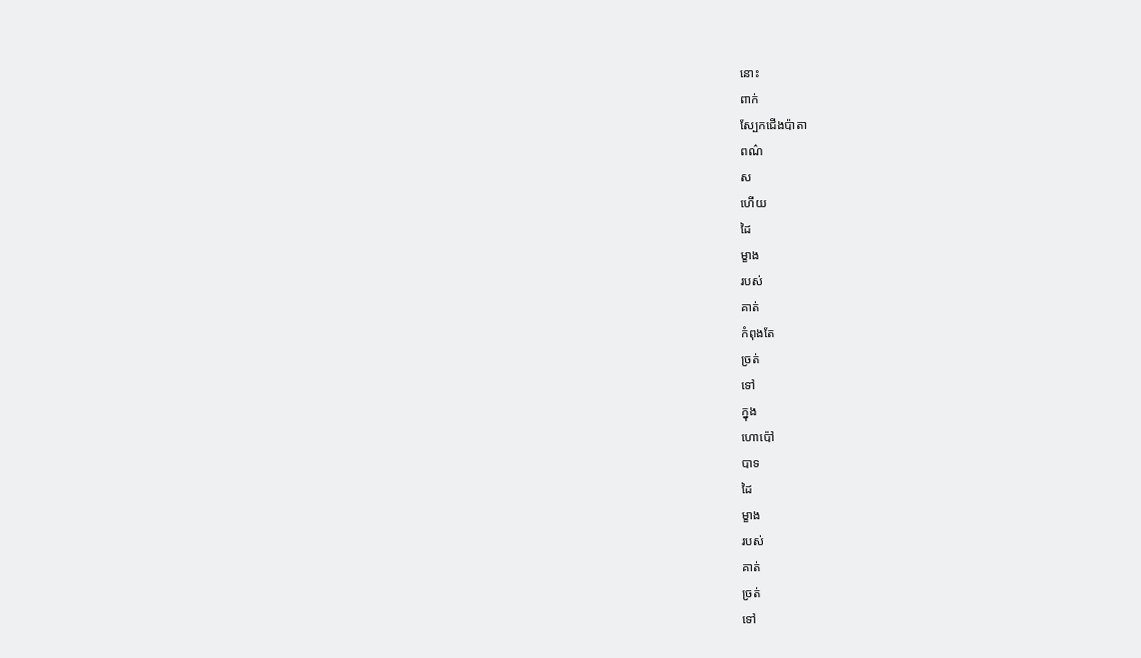នោះ
ពាក់
ស្បែកជើងប៉ាតា
ពណ៌
ស
ហើយ
ដៃ
ម្ខាង
របស់
គាត់
កំពុងតែ
ច្រត់
ទៅ
ក្នុង
ហោប៉ៅ
បាទ
ដៃ
ម្ខាង
របស់
គាត់
ច្រត់
ទៅ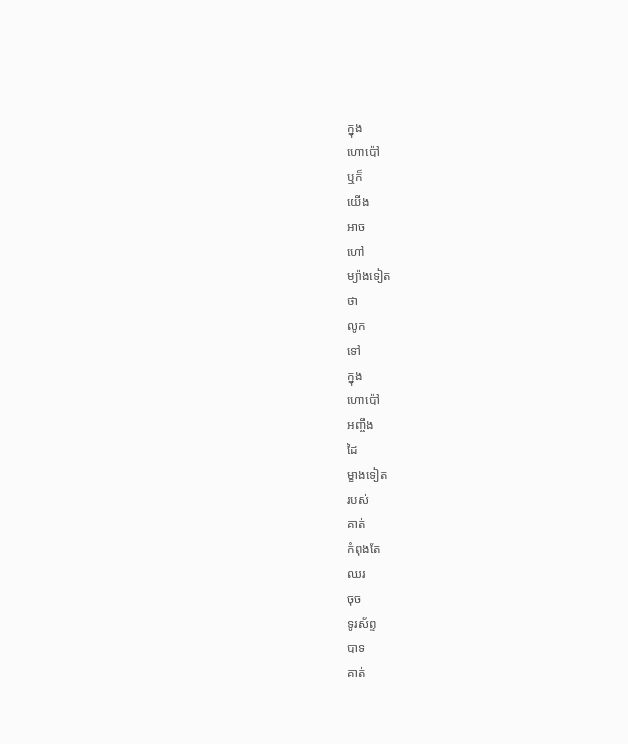ក្នុង
ហោប៉ៅ
ឬក៏
យើង
អាច
ហៅ
ម្យ៉ាងទៀត
ថា
លូក
ទៅ
ក្នុង
ហោប៉ៅ
អញ្ចឹង
ដៃ
ម្ខាងទៀត
របស់
គាត់
កំពុងតែ
ឈរ
ចុច
ទូរស័ព្ទ
បាទ
គាត់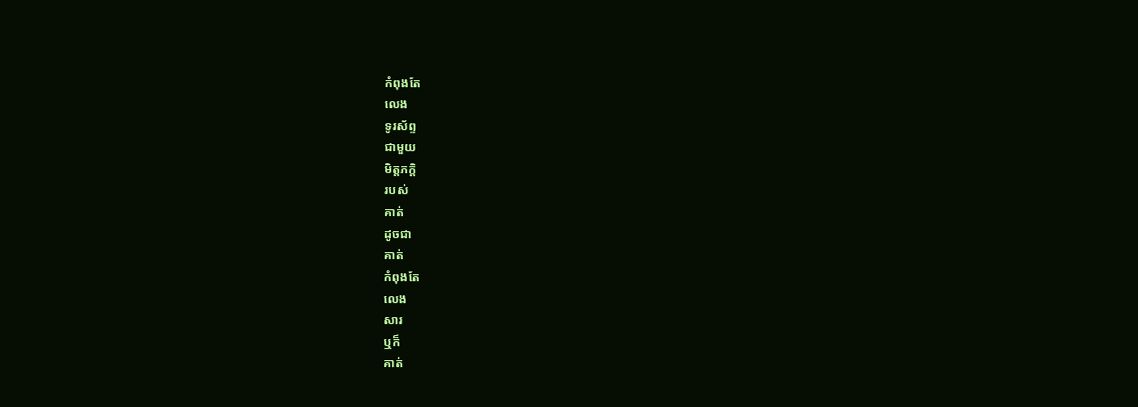កំពុងតែ
លេង
ទូរស័ព្ទ
ជាមួយ
មិត្តភក្តិ
របស់
គាត់
ដូចជា
គាត់
កំពុងតែ
លេង
សារ
ឬក៏
គាត់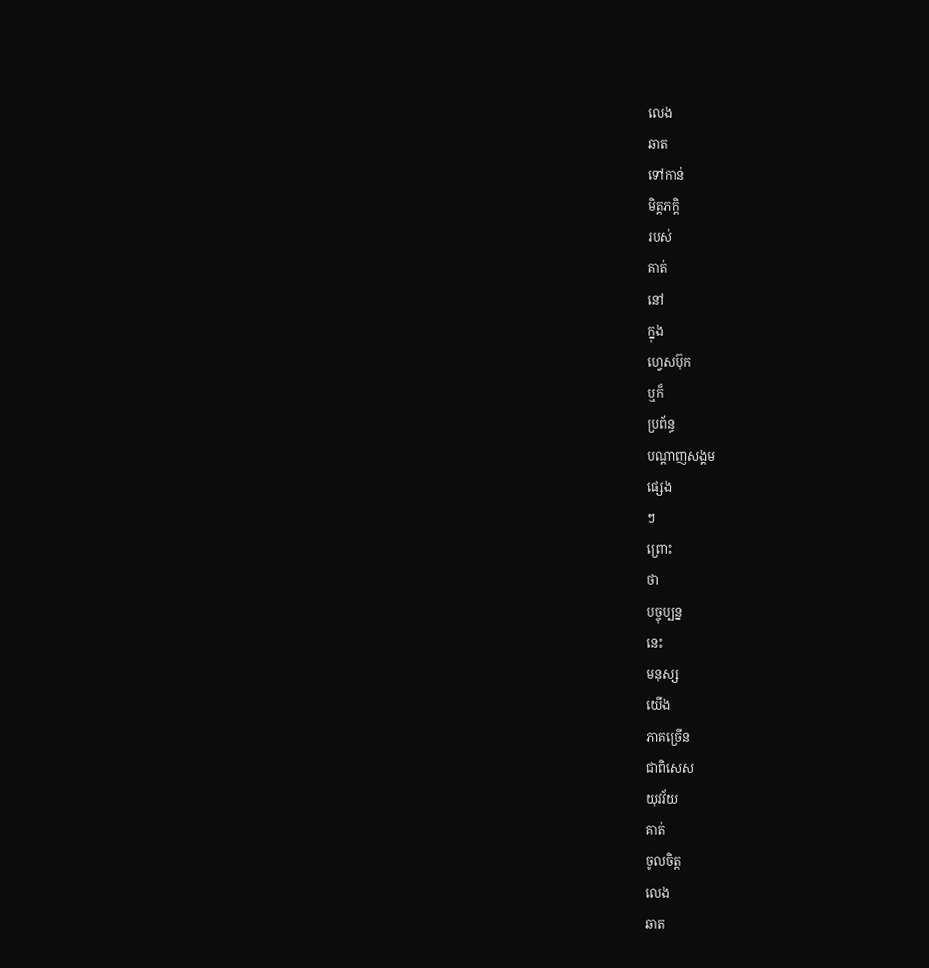លេង
ឆាត
ទៅកាន់
មិត្តភក្តិ
របស់
គាត់
នៅ
ក្នុង
ហ្វេសប៊ុក
ឬក៏
ប្រព័ន្ធ
បណ្ដាញសង្គម
ផ្សេង
ៗ
ព្រោះ
ថា
បច្ចុប្បន្ន
នេះ
មនុស្ស
យើង
ភាគច្រើន
ជាពិសេស
យុវវ័យ
គាត់
ចូលចិត្ត
លេង
ឆាត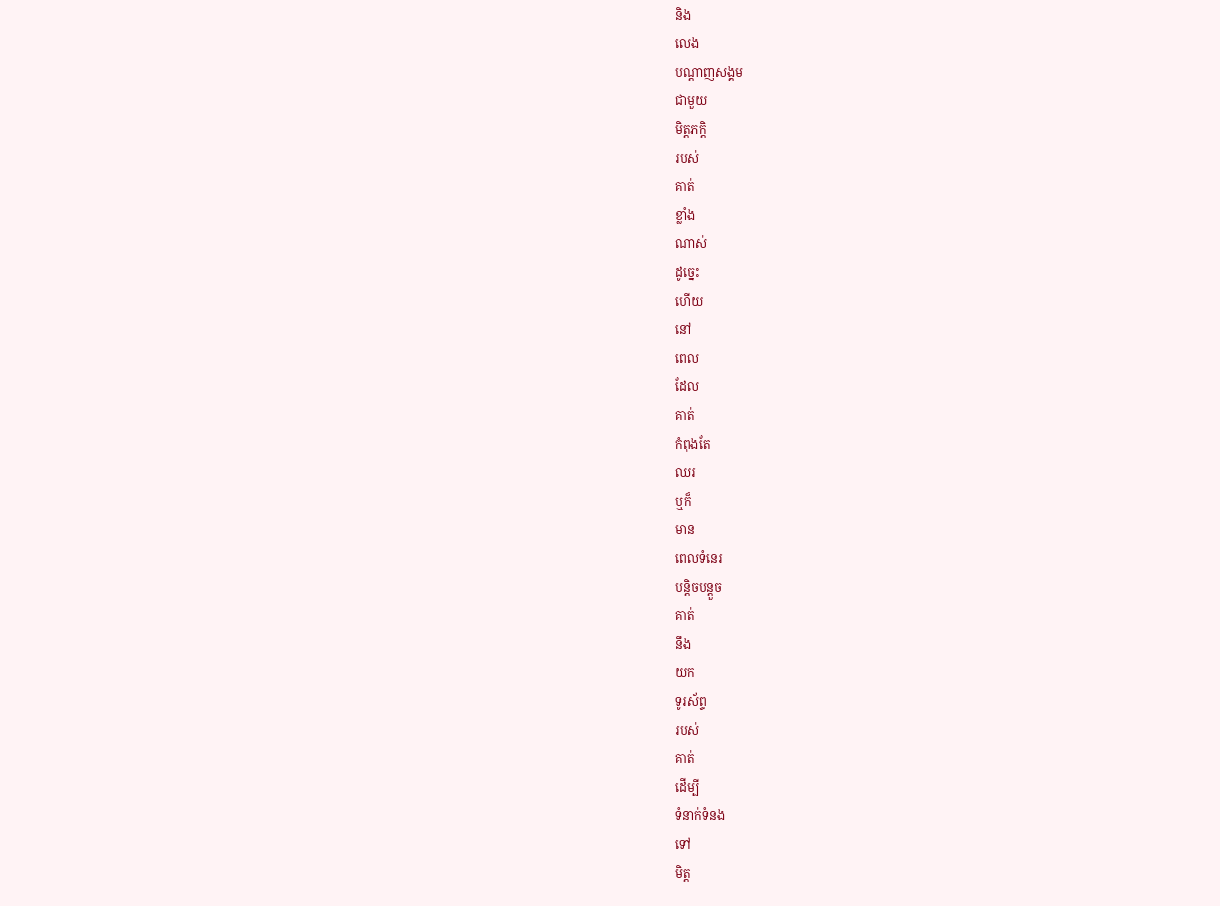និង
លេង
បណ្ដាញសង្គម
ជាមួយ
មិត្តភក្តិ
របស់
គាត់
ខ្លាំង
ណាស់
ដូច្នេះ
ហើយ
នៅ
ពេល
ដែល
គាត់
កំពុងតែ
ឈរ
ឬក៏
មាន
ពេលទំនេរ
បន្តិចបន្តួច
គាត់
នឹង
យក
ទូរស័ព្ទ
របស់
គាត់
ដើម្បី
ទំនាក់ទំនង
ទៅ
មិត្ត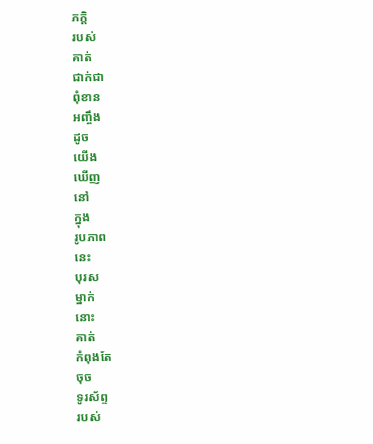ភក្តិ
របស់
គាត់
ជាក់ជា
ពុំខាន
អញ្ចឹង
ដូច
យើង
ឃើញ
នៅ
ក្នុង
រូបភាព
នេះ
បុរស
ម្នាក់
នោះ
គាត់
កំពុងតែ
ចុច
ទូរស័ព្ទ
របស់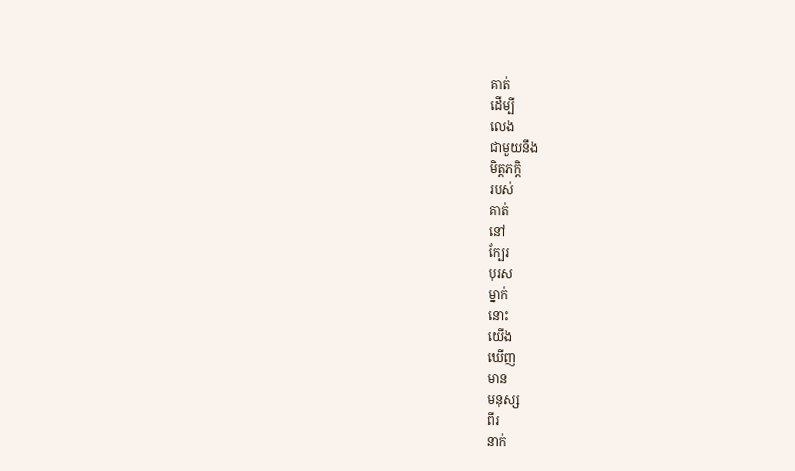គាត់
ដើម្បី
លេង
ជាមួយនឹង
មិត្តភក្តិ
របស់
គាត់
នៅ
ក្បែរ
បុរស
ម្នាក់
នោះ
យើង
ឃើញ
មាន
មនុស្ស
ពីរ
នាក់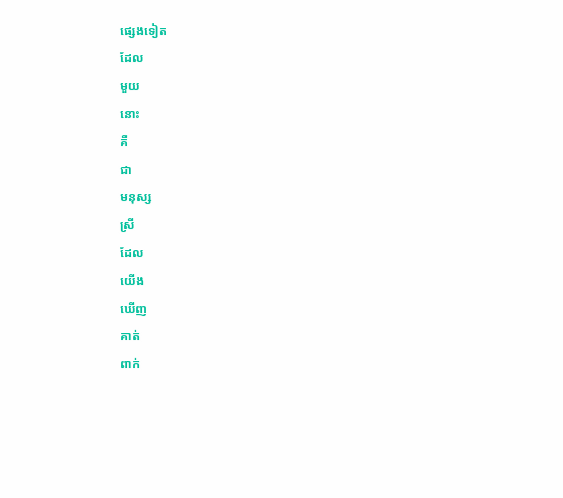ផ្សេងទៀត
ដែល
មួយ
នោះ
គឺ
ជា
មនុស្ស
ស្រី
ដែល
យើង
ឃើញ
គាត់
ពាក់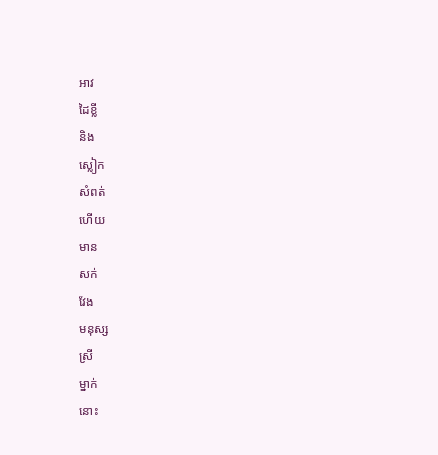អាវ
ដៃខ្លី
និង
ស្លៀក
សំពត់
ហើយ
មាន
សក់
វែង
មនុស្ស
ស្រី
ម្នាក់
នោះ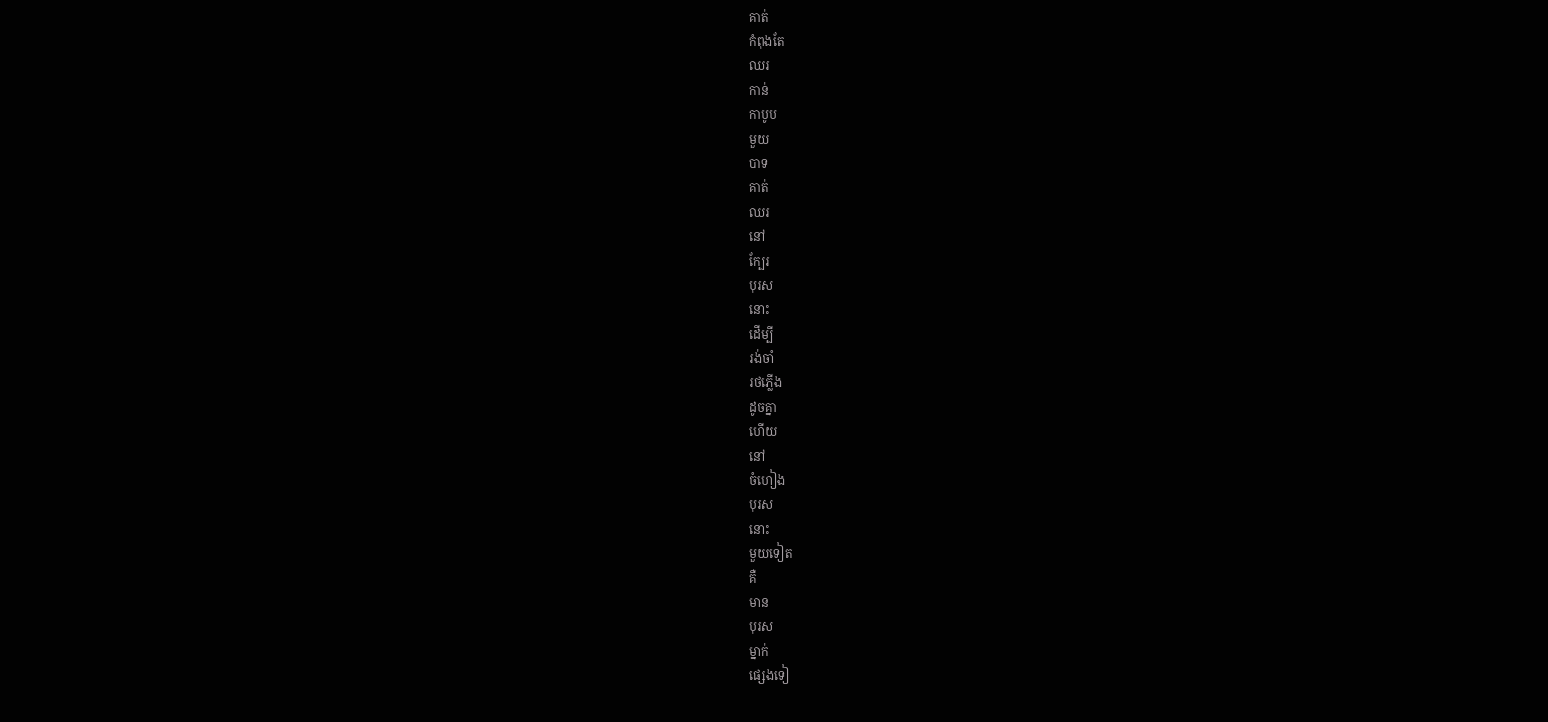គាត់
កំពុងតែ
ឈរ
កាន់
កាបូប
មួយ
បាទ
គាត់
ឈរ
នៅ
ក្បែរ
បុរស
នោះ
ដើម្បី
រង់ចាំ
រថភ្លើង
ដូចគ្នា
ហើយ
នៅ
ចំហៀង
បុរស
នោះ
មួយទៀត
គឺ
មាន
បុរស
ម្នាក់
ផ្សេងទៀ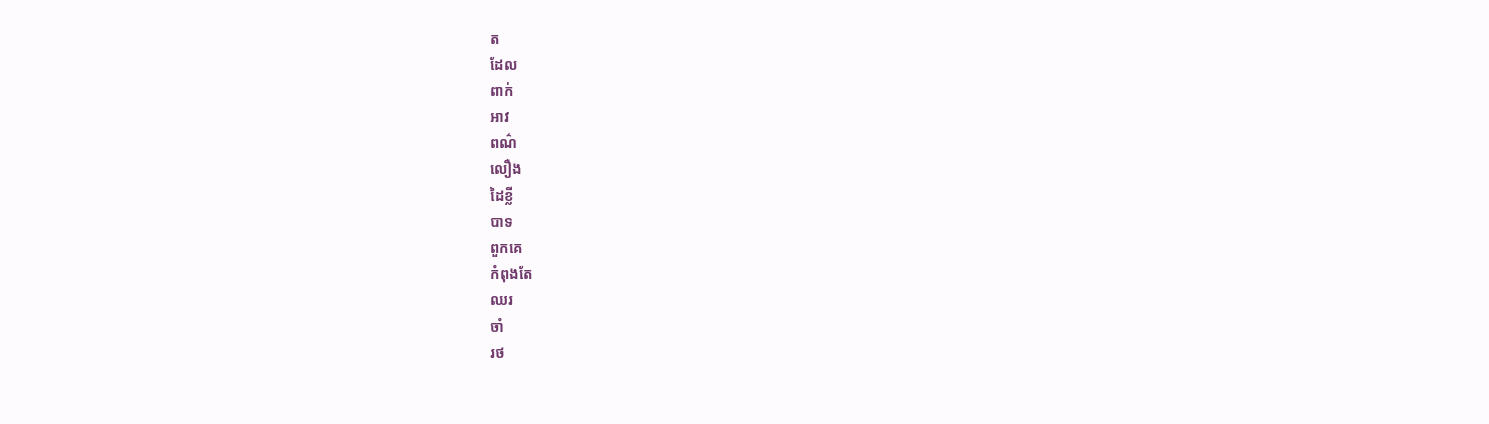ត
ដែល
ពាក់
អាវ
ពណ៌
លឿង
ដៃខ្លី
បាទ
ពួកគេ
កំពុងតែ
ឈរ
ចាំ
រថ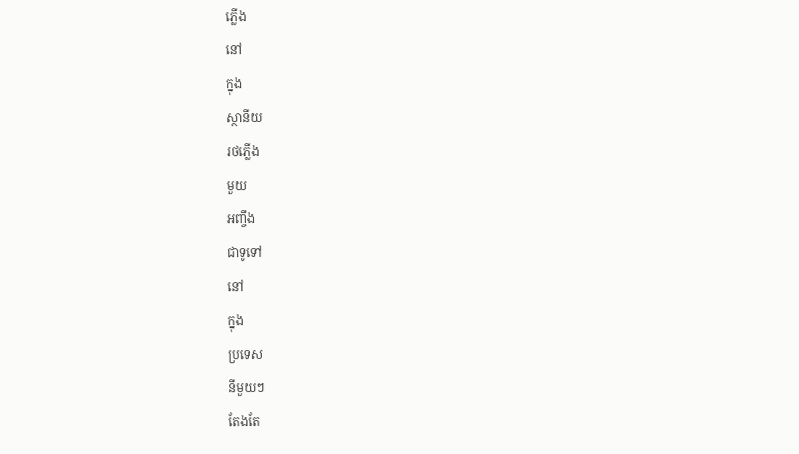ភ្លើង
នៅ
ក្នុង
ស្ថានីយ
រថភ្លើង
មួយ
អញ្ចឹង
ជាទូទៅ
នៅ
ក្នុង
ប្រទេស
នីមួយៗ
តែងតែ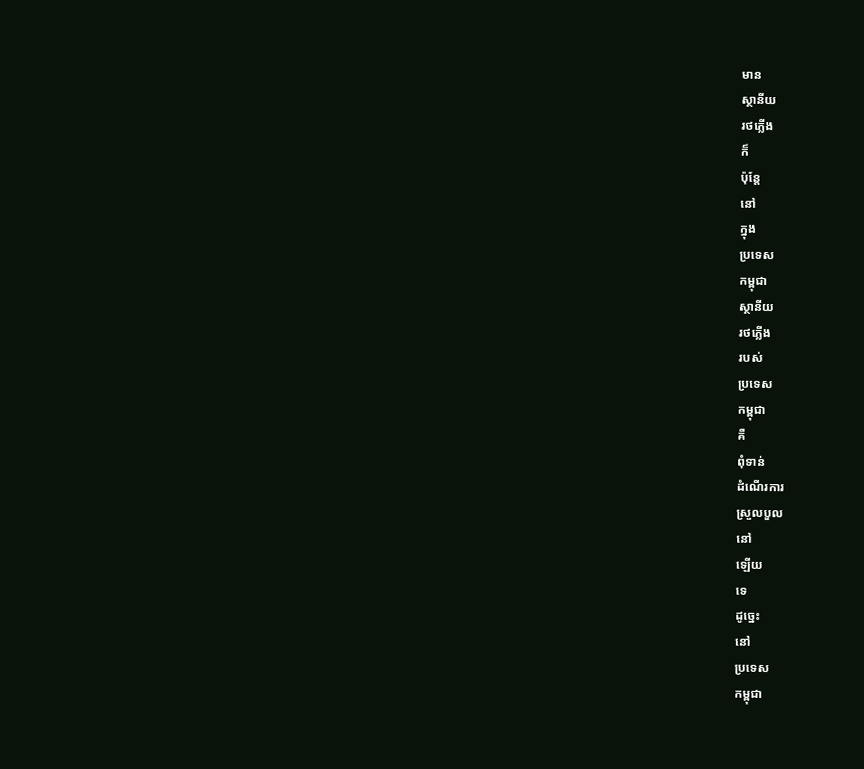មាន
ស្ថានីយ
រថភ្លើង
ក៏
ប៉ុន្តែ
នៅ
ក្នុង
ប្រទេស
កម្ពុជា
ស្ថានីយ
រថភ្លើង
របស់
ប្រទេស
កម្ពុជា
គឺ
ពុំទាន់
ដំណើរការ
ស្រួលបួល
នៅ
ឡើយ
ទេ
ដូច្នេះ
នៅ
ប្រទេស
កម្ពុជា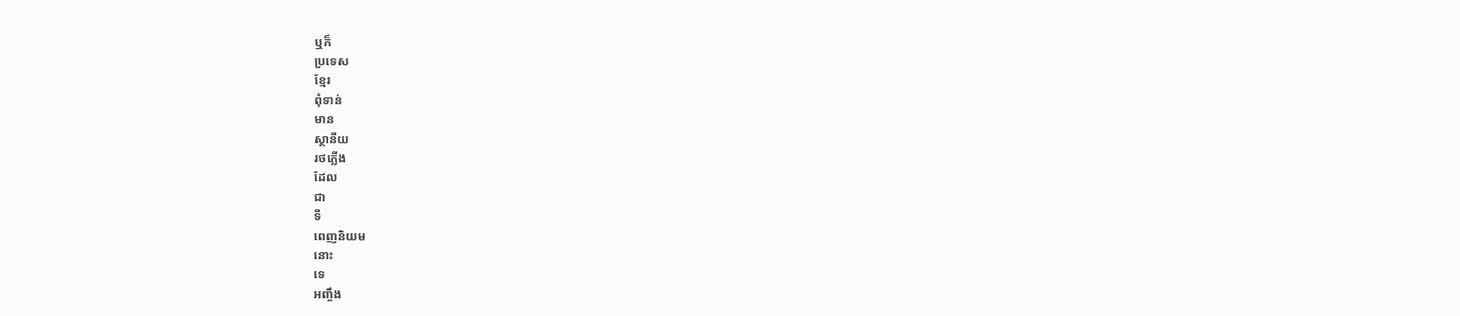ឬក៏
ប្រទេស
ខ្មែរ
ពុំទាន់
មាន
ស្ថានីយ
រថភ្លើង
ដែល
ជា
ទី
ពេញនិយម
នោះ
ទេ
អញ្ចឹង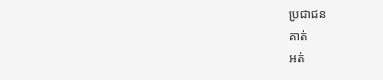ប្រជាជន
គាត់
អត់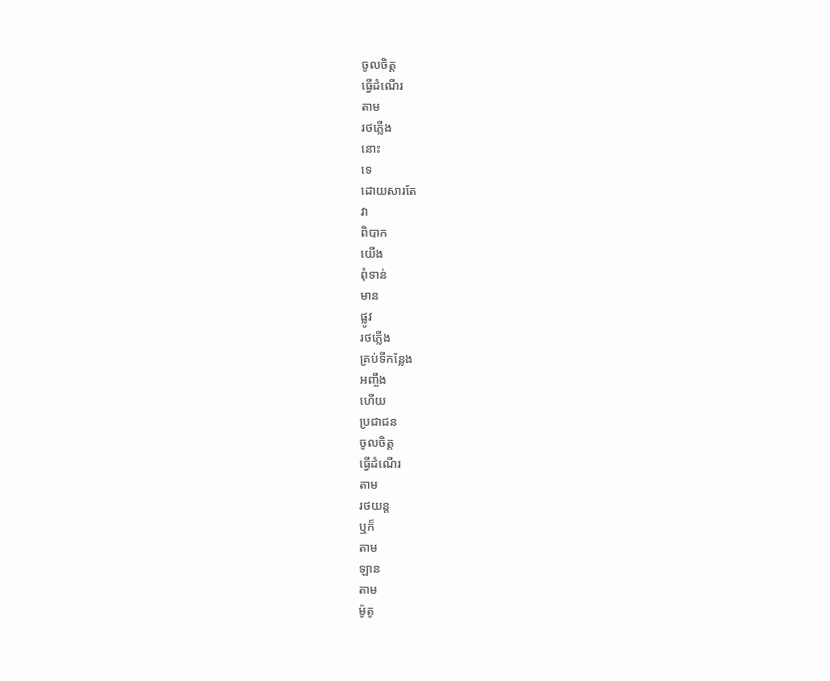ចូលចិត្ត
ធ្វើដំណើរ
តាម
រថភ្លើង
នោះ
ទេ
ដោយសារតែ
វា
ពិបាក
យើង
ពុំទាន់
មាន
ផ្លូវ
រថភ្លើង
គ្រប់ទីកន្លែង
អញ្ចឹង
ហើយ
ប្រជាជន
ចូលចិត្ត
ធ្វើដំណើរ
តាម
រថយន្ត
ឬក៏
តាម
ឡាន
តាម
ម៉ូតូ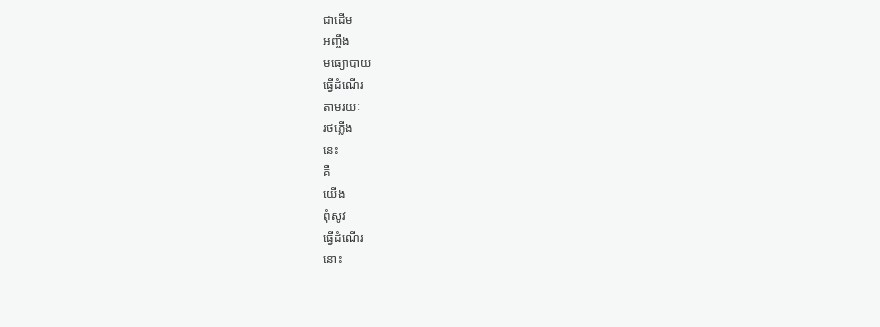ជាដើម
អញ្ចឹង
មធ្យោបាយ
ធ្វើដំណើរ
តាមរយៈ
រថភ្លើង
នេះ
គឺ
យើង
ពុំសូវ
ធ្វើដំណើរ
នោះ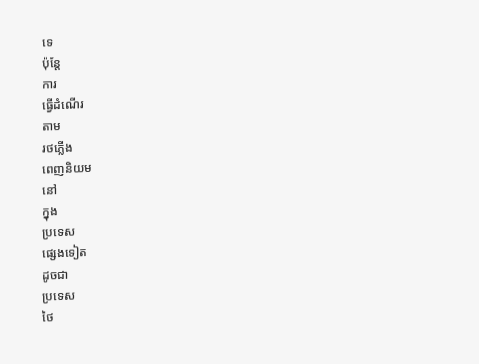ទេ
ប៉ុន្តែ
ការ
ធ្វើដំណើរ
តាម
រថភ្លើង
ពេញនិយម
នៅ
ក្នុង
ប្រទេស
ផ្សេងទៀត
ដូចជា
ប្រទេស
ថៃ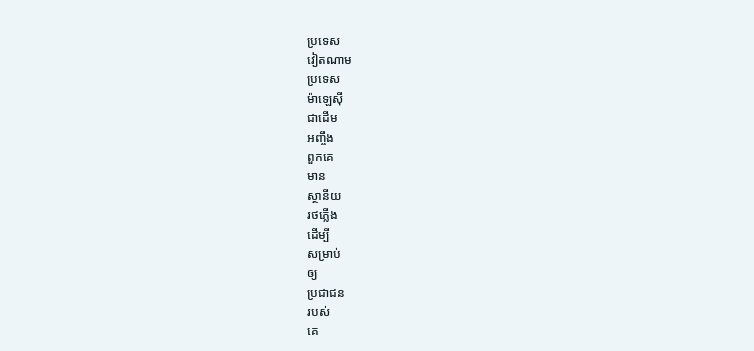ប្រទេស
វៀតណាម
ប្រទេស
ម៉ាឡេស៊ី
ជាដើម
អញ្ចឹង
ពួកគេ
មាន
ស្ថានីយ
រថភ្លើង
ដើម្បី
សម្រាប់
ឲ្យ
ប្រជាជន
របស់
គេ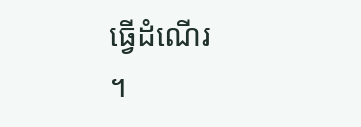ធ្វើដំណើរ
។